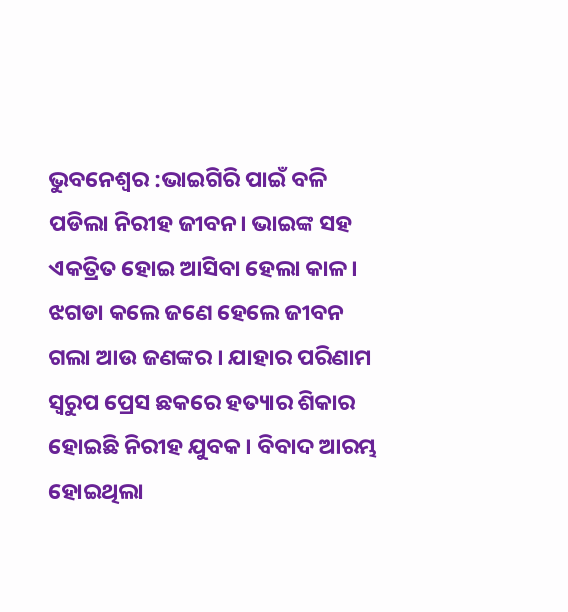ଭୁବନେଶ୍ୱର :ଭାଇଗିରି ପାଇଁ ବଳି ପଡିଲା ନିରୀହ ଜୀବନ। ଭାଇଙ୍କ ସହ ଏକତ୍ରିତ ହୋଇ ଆସିବା ହେଲା କାଳ। ଝଗଡା କଲେ ଜଣେ ହେଲେ ଜୀବନ ଗଲା ଆଉ ଜଣଙ୍କର । ଯାହାର ପରିଣାମ ସ୍ବରୁପ ପ୍ରେସ ଛକରେ ହତ୍ୟାର ଶିକାର ହୋଇଛି ନିରୀହ ଯୁବକ। ବିବାଦ ଆରମ୍ଭ ହୋଇଥିଲା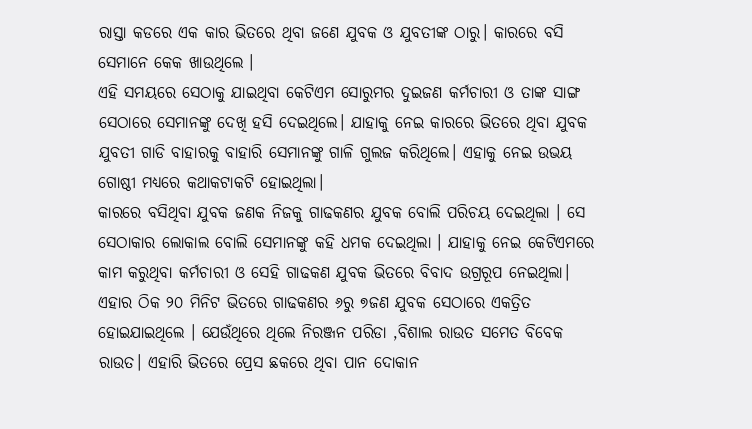ରାସ୍ତା କଡରେ ଏକ କାର ଭିତରେ ଥିବା ଜଣେ ଯୁବକ ଓ ଯୁବତୀଙ୍କ ଠାରୁ। କାରରେ ବସି ସେମାନେ କେକ ଖାଉଥିଲେ ।
ଏହି ସମୟରେ ସେଠାକୁ ଯାଇଥିବା କେଟିଏମ ସୋରୁମର ଦୁଇଜଣ କର୍ମଚାରୀ ଓ ତାଙ୍କ ସାଙ୍ଗ ସେଠାରେ ସେମାନଙ୍କୁ ଦେଖି ହସି ଦେଇଥିଲେ। ଯାହାକୁ ନେଇ କାରରେ ଭିତରେ ଥିବା ଯୁବକ ଯୁବତୀ ଗାଡି ବାହାରକୁ ବାହାରି ସେମାନଙ୍କୁ ଗାଳି ଗୁଲଜ କରିଥିଲେ। ଏହାକୁ ନେଇ ଉଭୟ ଗୋଷ୍ଠୀ ମଧ୍ୟରେ କଥାକଟାକଟି ହୋଇଥିଲା।
କାରରେ ବସିଥିବା ଯୁବକ ଜଣକ ନିଜକୁ ଗାଢକଣର ଯୁବକ ବୋଲି ପରିଚୟ ଦେଇଥିଲା । ସେ ସେଠାକାର ଲୋକାଲ ବୋଲି ସେମାନଙ୍କୁ କହି ଧମକ ଦେଇଥିଲା । ଯାହାକୁ ନେଇ କେଟିଏମରେ କାମ କରୁଥିବା କର୍ମଚାରୀ ଓ ସେହି ଗାଢକଣ ଯୁବକ ଭିତରେ ବିବାଦ ଉଗ୍ରରୂପ ନେଇଥିଲା। ଏହାର ଠିକ ୨୦ ମିନିଟ ଭିତରେ ଗାଢକଣର ୬ରୁ ୭ଜଣ ଯୁବକ ସେଠାରେ ଏକତ୍ରିତ ହୋଇଯାଇଥିଲେ । ଯେଉଁଥିରେ ଥିଲେ ନିରଞ୍ଜନ ପରିଡା ,ବିଶାଲ ରାଉତ ସମେତ ବିବେକ ରାଉତ। ଏହାରି ଭିତରେ ପ୍ରେସ ଛକରେ ଥିବା ପାନ ଦୋକାନ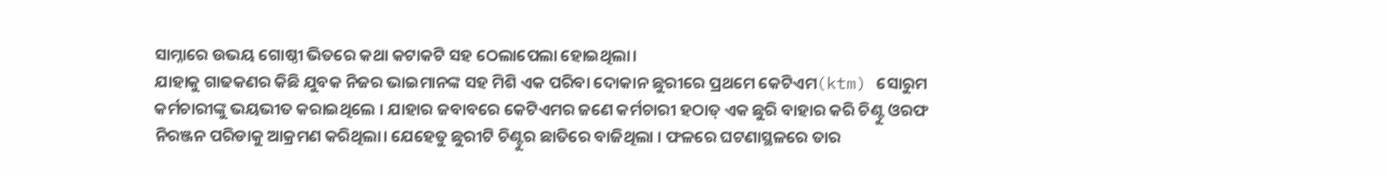ସାମ୍ନାରେ ଉଭୟ ଗୋଷ୍ଠୀ ଭିତରେ କଥା କଟାକଟି ସହ ଠେଲାପେଲା ହୋଇଥିଲା।
ଯାହାକୁ ଗାଢକଣର କିଛି ଯୁବକ ନିଜର ଭାଇମାନଙ୍କ ସହ ମିଶି ଏକ ପରିବା ଦୋକାନ ଛୁରୀରେ ପ୍ରଥମେ କେଟିଏମ(ktm) ସୋରୁମ କର୍ମଚାରୀଙ୍କୁ ଭୟଭୀତ କରାଇଥିଲେ । ଯାହାର ଜବାବରେ କେଟିଏମର ଜଣେ କର୍ମଚାରୀ ହଠାତ୍ ଏକ ଛୁରି ବାହାର କରି ଚିଣ୍ଟୁ ଓରଫ ନିରଞ୍ଜନ ପରିଡାକୁ ଆକ୍ରମଣ କରିଥିଲା। ଯେହେତୁ ଛୁରୀଟି ଚିଣ୍ଟୁର ଛାତିରେ ବାଜିଥିଲା । ଫଳରେ ଘଟଣାସ୍ଥଳରେ ତାର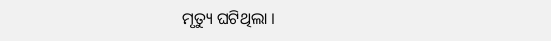ମୃତ୍ୟୁ ଘଟିଥିଲା ।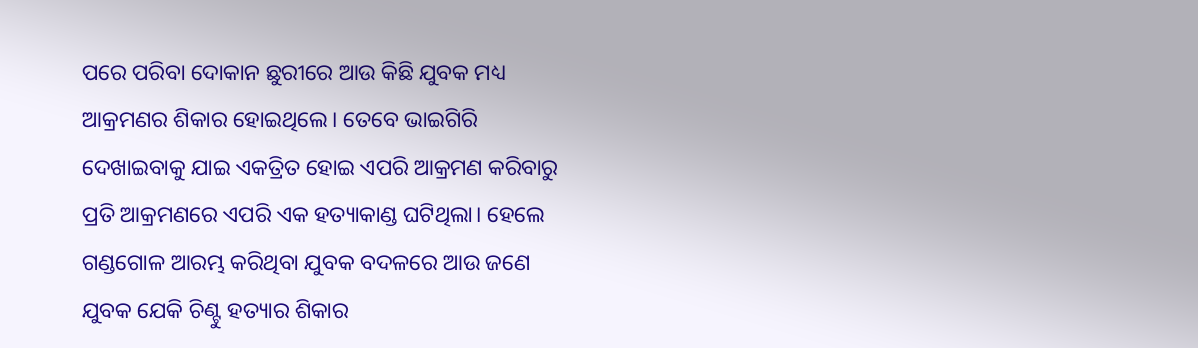ପରେ ପରିବା ଦୋକାନ ଛୁରୀରେ ଆଉ କିଛି ଯୁବକ ମଧ୍ୟ ଆକ୍ରମଣର ଶିକାର ହୋଇଥିଲେ। ତେବେ ଭାଇଗିରି ଦେଖାଇବାକୁ ଯାଇ ଏକତ୍ରିତ ହୋଇ ଏପରି ଆକ୍ରମଣ କରିବାରୁ ପ୍ରତି ଆକ୍ରମଣରେ ଏପରି ଏକ ହତ୍ୟାକାଣ୍ଡ ଘଟିଥିଲା। ହେଲେ ଗଣ୍ଡଗୋଳ ଆରମ୍ଭ କରିଥିବା ଯୁବକ ବଦଳରେ ଆଉ ଜଣେ ଯୁବକ ଯେକି ଚିଣ୍ଟୁ ହତ୍ୟାର ଶିକାର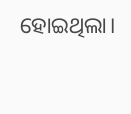ହୋଇଥିଲା।